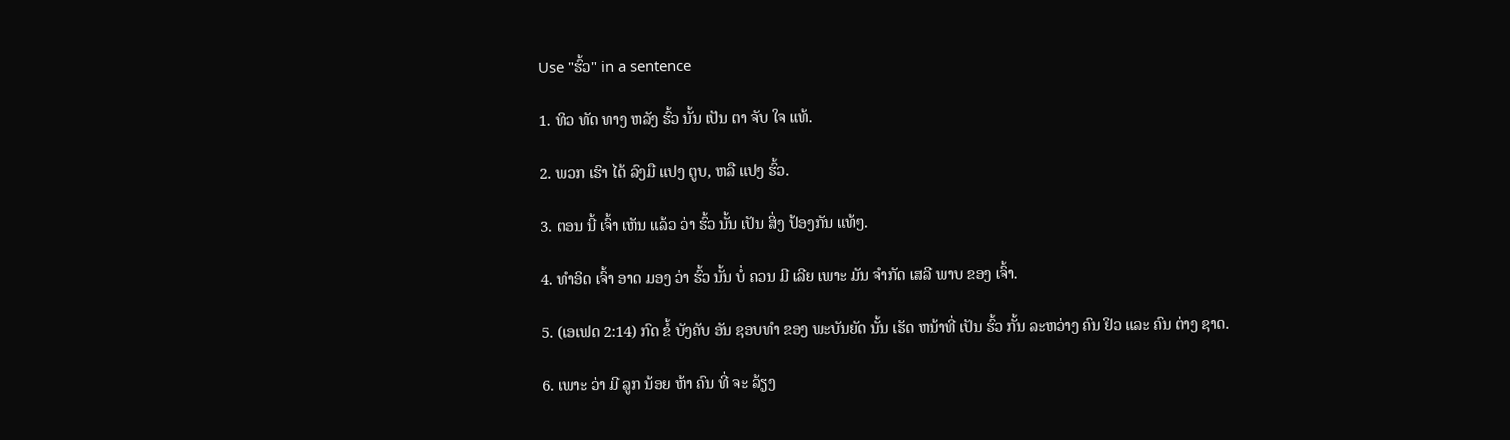Use "ຮົ້ວ" in a sentence

1. ທິວ ທັດ ທາງ ຫລັງ ຮົ້ວ ນັ້ນ ເປັນ ຕາ ຈັບ ໃຈ ແທ້.

2. ພວກ ເຮົາ ໄດ້ ລົງມື ແປງ ຕູບ, ຫລື ແປງ ຮົ້ວ.

3. ຕອນ ນີ້ ເຈົ້າ ເຫັນ ແລ້ວ ວ່າ ຮົ້ວ ນັ້ນ ເປັນ ສິ່ງ ປ້ອງກັນ ແທ້ໆ.

4. ທໍາອິດ ເຈົ້າ ອາດ ມອງ ວ່າ ຮົ້ວ ນັ້ນ ບໍ່ ຄວນ ມີ ເລີຍ ເພາະ ມັນ ຈໍາກັດ ເສລີ ພາບ ຂອງ ເຈົ້າ.

5. (ເອເຟດ 2:14) ກົດ ຂໍ້ ບັງຄັບ ອັນ ຊອບທໍາ ຂອງ ພະບັນຍັດ ນັ້ນ ເຮັດ ຫນ້າທີ່ ເປັນ ຮົ້ວ ກັ້ນ ລະຫວ່າງ ຄົນ ຢິວ ແລະ ຄົນ ຕ່າງ ຊາດ.

6. ເພາະ ວ່າ ມີ ລູກ ນ້ອຍ ຫ້າ ຄົນ ທີ່ ຈະ ລ້ຽງ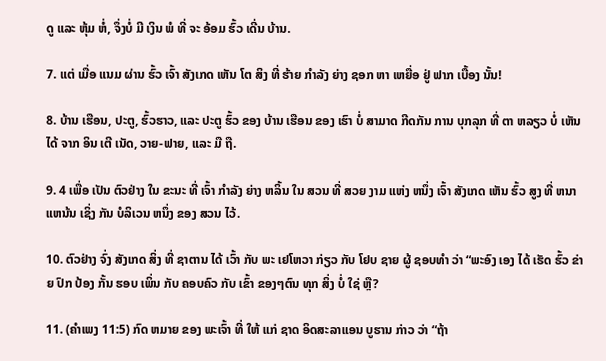ດູ ແລະ ຫຸ້ມ ຫໍ່, ຈຶ່ງບໍ່ ມີ ເງິນ ພໍ ທີ່ ຈະ ອ້ອມ ຮົ້ວ ເດີ່ນ ບ້ານ.

7. ແຕ່ ເມື່ອ ແນມ ຜ່ານ ຮົ້ວ ເຈົ້າ ສັງເກດ ເຫັນ ໂຕ ສິງ ທີ່ ຮ້າຍ ກໍາລັງ ຍ່າງ ຊອກ ຫາ ເຫຍື່ອ ຢູ່ ຟາກ ເບື້ອງ ນັ້ນ!

8. ບ້ານ ເຮືອນ, ປະຕູ, ຮົ້ວຮາວ, ແລະ ປະຕູ ຮົ້ວ ຂອງ ບ້ານ ເຮືອນ ຂອງ ເຮົາ ບໍ່ ສາມາດ ກີດກັນ ການ ບຸກລຸກ ທີ່ ຕາ ຫລຽວ ບໍ່ ເຫັນ ໄດ້ ຈາກ ອິນ ເຕີ ເນັດ, ວາຍ-ຟາຍ, ແລະ ມື ຖື.

9. 4 ເພື່ອ ເປັນ ຕົວຢ່າງ ໃນ ຂະນະ ທີ່ ເຈົ້າ ກໍາລັງ ຍ່າງ ຫລິ້ນ ໃນ ສວນ ທີ່ ສວຍ ງາມ ແຫ່ງ ຫນຶ່ງ ເຈົ້າ ສັງເກດ ເຫັນ ຮົ້ວ ສູງ ທີ່ ຫນາ ແຫນ້ນ ເຊິ່ງ ກັນ ບໍລິເວນ ຫນຶ່ງ ຂອງ ສວນ ໄວ້.

10. ຕົວຢ່າງ ຈົ່ງ ສັງເກດ ສິ່ງ ທີ່ ຊາຕານ ໄດ້ ເວົ້າ ກັບ ພະ ເຢໂຫວາ ກ່ຽວ ກັບ ໂຢບ ຊາຍ ຜູ້ ຊອບທໍາ ວ່າ “ພະອົງ ເອງ ໄດ້ ເຮັດ ຮົ້ວ ຂ່າຍ ປົກ ປ້ອງ ກັ້ນ ຮອບ ເພິ່ນ ກັບ ຄອບຄົວ ກັບ ເຂົ້າ ຂອງໆຕົນ ທຸກ ສິ່ງ ບໍ່ ໃຊ່ ຫຼື?

11. (ຄໍາເພງ 11:5) ກົດ ຫມາຍ ຂອງ ພະເຈົ້າ ທີ່ ໃຫ້ ແກ່ ຊາດ ອິດສະລາແອນ ບູຮານ ກ່າວ ວ່າ “ຖ້າ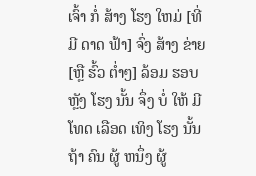ເຈົ້າ ກໍ່ ສ້າງ ໂຮງ ໃຫມ່ [ທີ່ ມີ ດາດ ຟ້າ] ຈົ່ງ ສ້າງ ຂ່າຍ [ຫຼື ຮົ້ວ ຕໍ່າໆ] ລ້ອມ ຮອບ ຫຼັງ ໂຮງ ນັ້ນ ຈຶ່ງ ບໍ່ ໃຫ້ ມີ ໂທດ ເລືອດ ເທິງ ໂຮງ ນັ້ນ ຖ້າ ຄົນ ຜູ້ ຫນຶ່ງ ຜູ້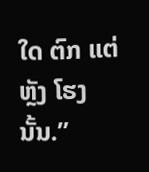ໃດ ຕົກ ແຕ່ ຫຼັງ ໂຮງ ນັ້ນ.”